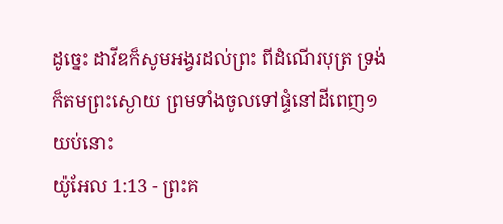ដូច្នេះ ដាវីឌក៏សូមអង្វរដល់ព្រះ ពីដំណើរបុត្រ ទ្រង់ក៏តមព្រះស្ងោយ ព្រមទាំងចូលទៅផ្ទំនៅដីពេញ១យប់នោះ
យ៉ូអែល 1:13 - ព្រះគ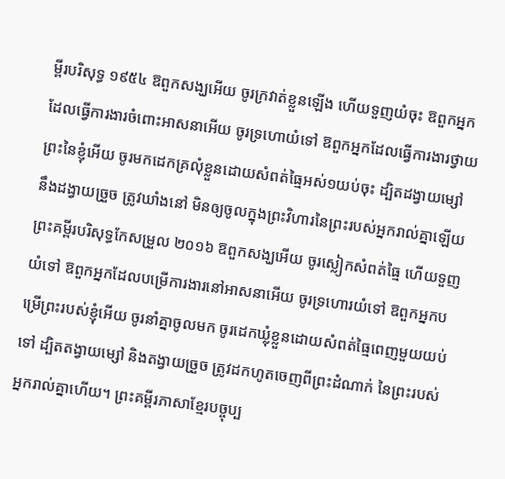ម្ពីរបរិសុទ្ធ ១៩៥៤ ឱពួកសង្ឃអើយ ចូរក្រវាត់ខ្លួនឡើង ហើយទួញយំចុះ ឱពួកអ្នកដែលធ្វើការងារចំពោះអាសនាអើយ ចូរទ្រហោយំទៅ ឱពួកអ្នកដែលធ្វើការងារថ្វាយព្រះនៃខ្ញុំអើយ ចូរមកដេកគ្រលុំខ្លួនដោយសំពត់ធ្មៃអស់១យប់ចុះ ដ្បិតដង្វាយម្សៅ នឹងដង្វាយច្រួច ត្រូវឃាំងនៅ មិនឲ្យចូលក្នុងព្រះវិហារនៃព្រះរបស់អ្នករាល់គ្នាឡើយ ព្រះគម្ពីរបរិសុទ្ធកែសម្រួល ២០១៦ ឱពួកសង្ឃអើយ ចូរស្លៀកសំពត់ធ្មៃ ហើយទួញយំទៅ ឱពួកអ្នកដែលបម្រើការងារនៅអាសនាអើយ ចូរទ្រហោរយំទៅ ឱពួកអ្នកបម្រើព្រះរបស់ខ្ញុំអើយ ចូរនាំគ្នាចូលមក ចូរដេកឃ្លុំខ្លួនដោយសំពត់ធ្មៃពេញមួយយប់ទៅ ដ្បិតតង្វាយម្សៅ និងតង្វាយច្រួច ត្រូវដកហូតចេញពីព្រះដំណាក់ នៃព្រះរបស់អ្នករាល់គ្នាហើយ។ ព្រះគម្ពីរភាសាខ្មែរបច្ចុប្ប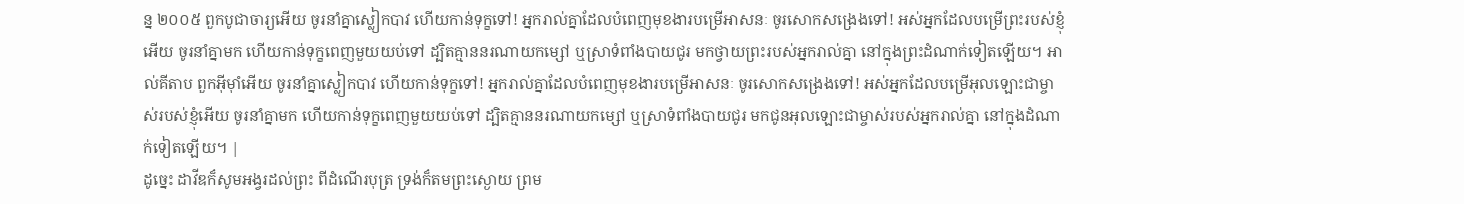ន្ន ២០០៥ ពួកបូជាចារ្យអើយ ចូរនាំគ្នាស្លៀកបាវ ហើយកាន់ទុក្ខទៅ! អ្នករាល់គ្នាដែលបំពេញមុខងារបម្រើអាសនៈ ចូរសោកសង្រេងទៅ! អស់អ្នកដែលបម្រើព្រះរបស់ខ្ញុំអើយ ចូរនាំគ្នាមក ហើយកាន់ទុក្ខពេញមួយយប់ទៅ ដ្បិតគ្មាននរណាយកម្សៅ ឬស្រាទំពាំងបាយជូរ មកថ្វាយព្រះរបស់អ្នករាល់គ្នា នៅក្នុងព្រះដំណាក់ទៀតឡើយ។ អាល់គីតាប ពួកអ៊ីមុាំអើយ ចូរនាំគ្នាស្លៀកបាវ ហើយកាន់ទុក្ខទៅ! អ្នករាល់គ្នាដែលបំពេញមុខងារបម្រើអាសនៈ ចូរសោកសង្រេងទៅ! អស់អ្នកដែលបម្រើអុលឡោះជាម្ចាស់របស់ខ្ញុំអើយ ចូរនាំគ្នាមក ហើយកាន់ទុក្ខពេញមួយយប់ទៅ ដ្បិតគ្មាននរណាយកម្សៅ ឬស្រាទំពាំងបាយជូរ មកជូនអុលឡោះជាម្ចាស់របស់អ្នករាល់គ្នា នៅក្នុងដំណាក់ទៀតឡើយ។ |
ដូច្នេះ ដាវីឌក៏សូមអង្វរដល់ព្រះ ពីដំណើរបុត្រ ទ្រង់ក៏តមព្រះស្ងោយ ព្រម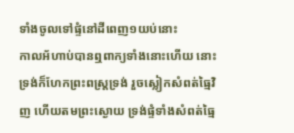ទាំងចូលទៅផ្ទំនៅដីពេញ១យប់នោះ
កាលអ័ហាប់បានឮពាក្យទាំងនោះហើយ នោះទ្រង់ក៏ហែកព្រះពស្ត្រទ្រង់ រួចស្លៀកសំពត់ធ្មៃវិញ ហើយតមព្រះស្ងោយ ទ្រង់ផ្ទំទាំងសំពត់ធ្មៃ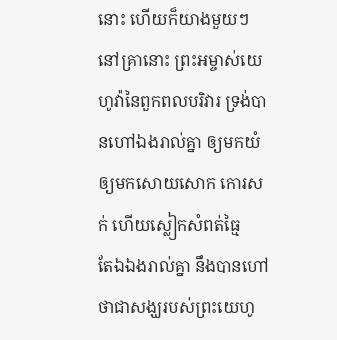នោះ ហើយក៏យាងមួយៗ
នៅគ្រានោះ ព្រះអម្ចាស់យេហូវ៉ានៃពួកពលបរិវារ ទ្រង់បានហៅឯងរាល់គ្នា ឲ្យមកយំ ឲ្យមកសោយសោក កោរសក់ ហើយស្លៀកសំពត់ធ្មៃ
តែឯឯងរាល់គ្នា នឹងបានហៅថាជាសង្ឃរបស់ព្រះយេហូ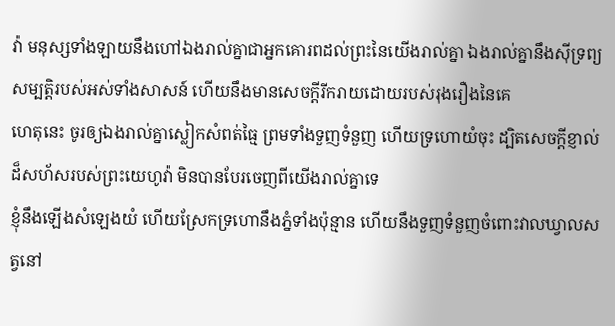វ៉ា មនុស្សទាំងឡាយនឹងហៅឯងរាល់គ្នាជាអ្នកគោរពដល់ព្រះនៃយើងរាល់គ្នា ឯងរាល់គ្នានឹងស៊ីទ្រព្យសម្បត្តិរបស់អស់ទាំងសាសន៍ ហើយនឹងមានសេចក្ដីរីករាយដោយរបស់រុងរឿងនៃគេ
ហេតុនេះ ចូរឲ្យឯងរាល់គ្នាស្លៀកសំពត់ធ្មៃ ព្រមទាំងទួញទំនួញ ហើយទ្រហោយំចុះ ដ្បិតសេចក្ដីខ្ញាល់ដ៏សហ័សរបស់ព្រះយេហូវ៉ា មិនបានបែរចេញពីយើងរាល់គ្នាទេ
ខ្ញុំនឹងឡើងសំឡេងយំ ហើយស្រែកទ្រហោនឹងភ្នំទាំងប៉ុន្មាន ហើយនឹងទួញទំនួញចំពោះវាលឃ្វាលសត្វនៅ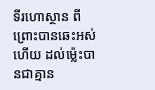ទីរហោស្ថាន ពីព្រោះបានឆេះអស់ហើយ ដល់ម៉្លេះបានជាគ្មាន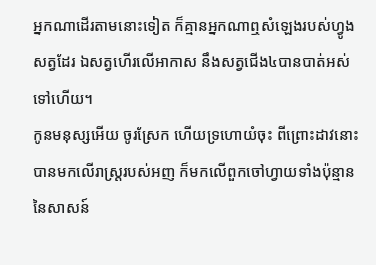អ្នកណាដើរតាមនោះទៀត ក៏គ្មានអ្នកណាឮសំឡេងរបស់ហ្វូងសត្វដែរ ឯសត្វហើរលើអាកាស នឹងសត្វជើង៤បានបាត់អស់ទៅហើយ។
កូនមនុស្សអើយ ចូរស្រែក ហើយទ្រហោយំចុះ ពីព្រោះដាវនោះបានមកលើរាស្ត្ររបស់អញ ក៏មកលើពួកចៅហ្វាយទាំងប៉ុន្មាន នៃសាសន៍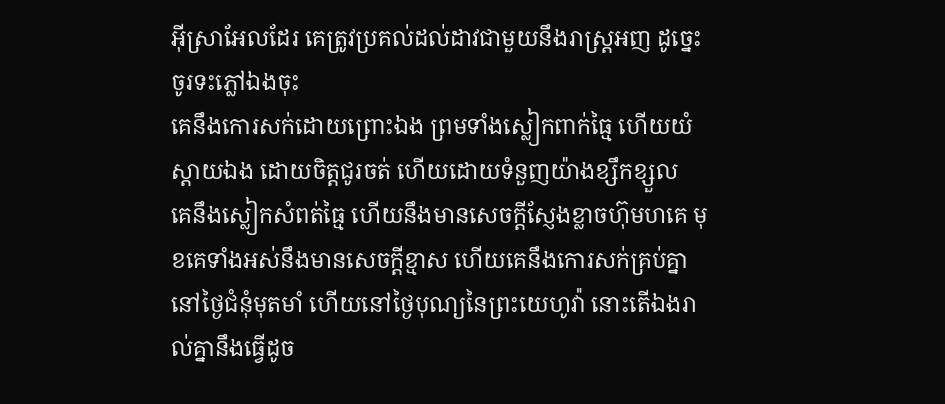អ៊ីស្រាអែលដែរ គេត្រូវប្រគល់ដល់ដាវជាមួយនឹងរាស្ត្រអញ ដូច្នេះ ចូរទះភ្លៅឯងចុះ
គេនឹងកោរសក់ដោយព្រោះឯង ព្រមទាំងស្លៀកពាក់ធ្មៃ ហើយយំស្តាយឯង ដោយចិត្តជូរចត់ ហើយដោយទំនួញយ៉ាងខ្សឹកខ្សួល
គេនឹងស្លៀកសំពត់ធ្មៃ ហើយនឹងមានសេចក្ដីស្ញែងខ្លាចហ៊ុមហគេ មុខគេទាំងអស់នឹងមានសេចក្ដីខ្មាស ហើយគេនឹងកោរសក់គ្រប់គ្នា
នៅថ្ងៃជំនុំមុតមាំ ហើយនៅថ្ងៃបុណ្យនៃព្រះយេហូវ៉ា នោះតើឯងរាល់គ្នានឹងធ្វើដូច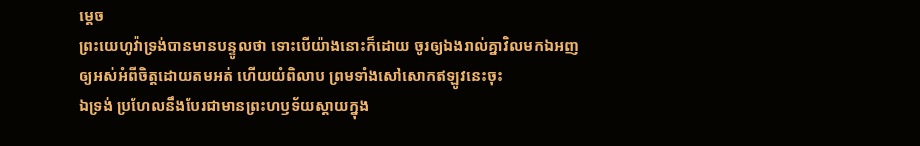ម្តេច
ព្រះយេហូវ៉ាទ្រង់បានមានបន្ទូលថា ទោះបើយ៉ាងនោះក៏ដោយ ចូរឲ្យឯងរាល់គ្នាវិលមកឯអញ ឲ្យអស់អំពីចិត្តដោយតមអត់ ហើយយំពិលាប ព្រមទាំងសៅសោកឥឡូវនេះចុះ
ឯទ្រង់ ប្រហែលនឹងបែរជាមានព្រះហឫទ័យស្តាយក្នុង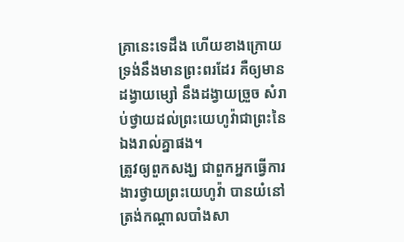គ្រានេះទេដឹង ហើយខាងក្រោយទ្រង់នឹងមានព្រះពរដែរ គឺឲ្យមានដង្វាយម្សៅ នឹងដង្វាយច្រួច សំរាប់ថ្វាយដល់ព្រះយេហូវ៉ាជាព្រះនៃឯងរាល់គ្នាផង។
ត្រូវឲ្យពួកសង្ឃ ជាពួកអ្នកធ្វើការងារថ្វាយព្រះយេហូវ៉ា បានយំនៅត្រង់កណ្តាលបាំងសា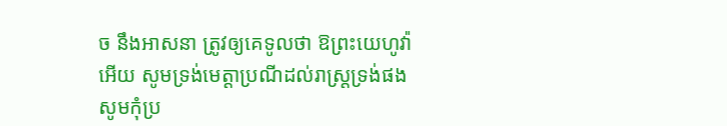ច នឹងអាសនា ត្រូវឲ្យគេទូលថា ឱព្រះយេហូវ៉ាអើយ សូមទ្រង់មេត្តាប្រណីដល់រាស្ត្រទ្រង់ផង សូមកុំប្រ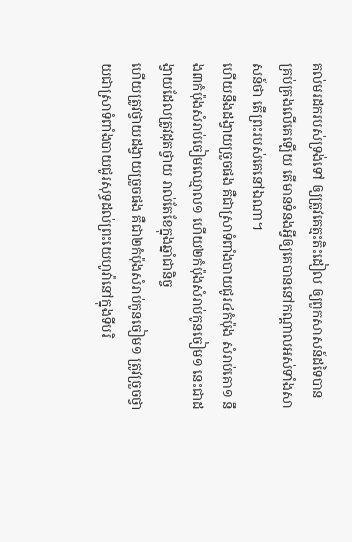គល់មរដករបស់ទ្រង់ទៅ ឲ្យត្រូវគេត្មះតិះដៀល ឲ្យពួកសាសន៍ដទៃបានគ្រប់គ្រងលើគេឡើយ តើមានទំនងអ្វីឲ្យគេបាននៅកណ្តាលអស់ទាំងសាសន៍ថា តើព្រះរបស់គេនៅឯណា។
ហើយនឹងដង្វាយច្រួចផង គឺជាស្រាទំពាំងបាយជូរ៤កំប៉ុង សំរាប់គោ១ នឹង៣កំប៉ុងសំរាប់ចៀមឈ្មោល១ ហើយ២កំប៉ុងសំរាប់កូនចៀម១ នេះជាដង្វាយដែលត្រូវដុតថ្វាយ រាល់តែខែក្នុងឆ្នាំជានិច្ច
ហើយត្រូវថ្វាយដង្វាយច្រួចផង គឺជា២កំប៉ុងសំរាប់កូនចៀម១ ត្រូវច្រួចថ្វាយជាស្រាទំពាំងបាយជូរសុទ្ធដល់ព្រះយេហូវ៉ានៅក្នុងទីបរិ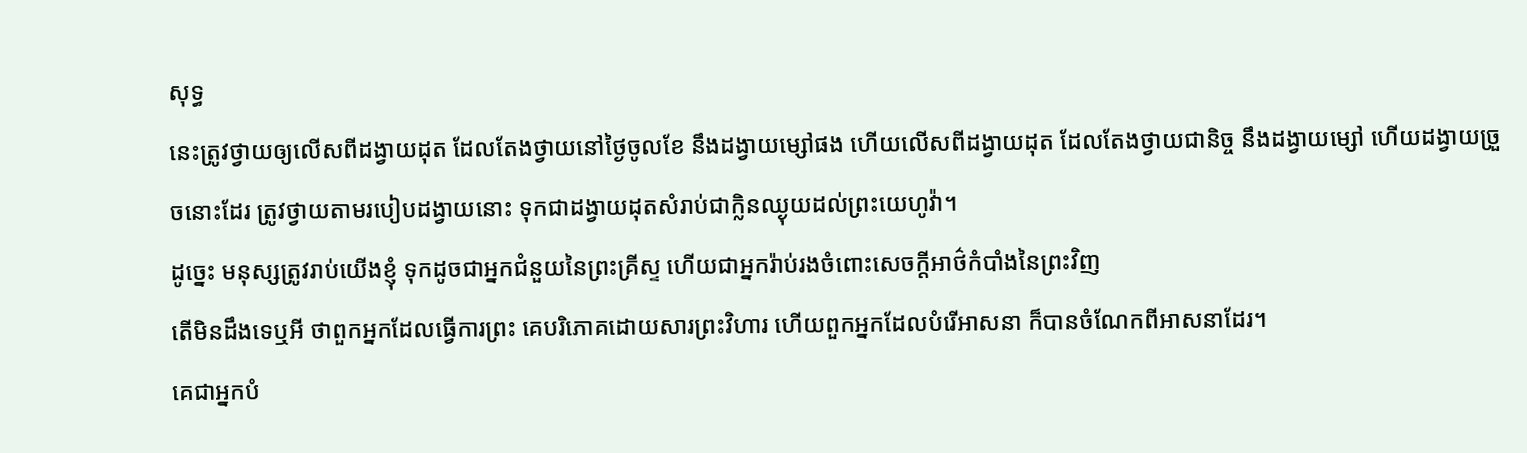សុទ្ធ
នេះត្រូវថ្វាយឲ្យលើសពីដង្វាយដុត ដែលតែងថ្វាយនៅថ្ងៃចូលខែ នឹងដង្វាយម្សៅផង ហើយលើសពីដង្វាយដុត ដែលតែងថ្វាយជានិច្ច នឹងដង្វាយម្សៅ ហើយដង្វាយច្រួចនោះដែរ ត្រូវថ្វាយតាមរបៀបដង្វាយនោះ ទុកជាដង្វាយដុតសំរាប់ជាក្លិនឈ្ងុយដល់ព្រះយេហូវ៉ា។
ដូច្នេះ មនុស្សត្រូវរាប់យើងខ្ញុំ ទុកដូចជាអ្នកជំនួយនៃព្រះគ្រីស្ទ ហើយជាអ្នករ៉ាប់រងចំពោះសេចក្ដីអាថ៌កំបាំងនៃព្រះវិញ
តើមិនដឹងទេឬអី ថាពួកអ្នកដែលធ្វើការព្រះ គេបរិភោគដោយសារព្រះវិហារ ហើយពួកអ្នកដែលបំរើអាសនា ក៏បានចំណែកពីអាសនាដែរ។
គេជាអ្នកបំ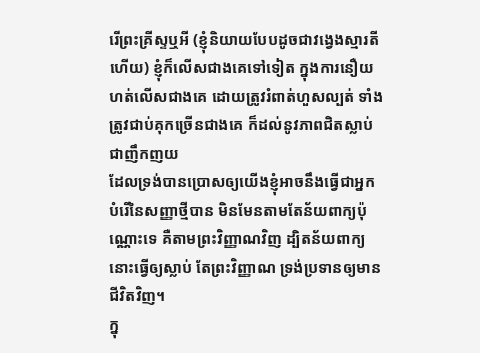រើព្រះគ្រីស្ទឬអី (ខ្ញុំនិយាយបែបដូចជាវង្វេងស្មារតីហើយ) ខ្ញុំក៏លើសជាងគេទៅទៀត ក្នុងការនឿយហត់លើសជាងគេ ដោយត្រូវរំពាត់ហួសល្បត់ ទាំងត្រូវជាប់គុកច្រើនជាងគេ ក៏ដល់នូវភាពជិតស្លាប់ជាញឹកញយ
ដែលទ្រង់បានប្រោសឲ្យយើងខ្ញុំអាចនឹងធ្វើជាអ្នកបំរើនៃសញ្ញាថ្មីបាន មិនមែនតាមតែន័យពាក្យប៉ុណ្ណោះទេ គឺតាមព្រះវិញ្ញាណវិញ ដ្បិតន័យពាក្យ នោះធ្វើឲ្យស្លាប់ តែព្រះវិញ្ញាណ ទ្រង់ប្រទានឲ្យមានជីវិតវិញ។
ក្នុ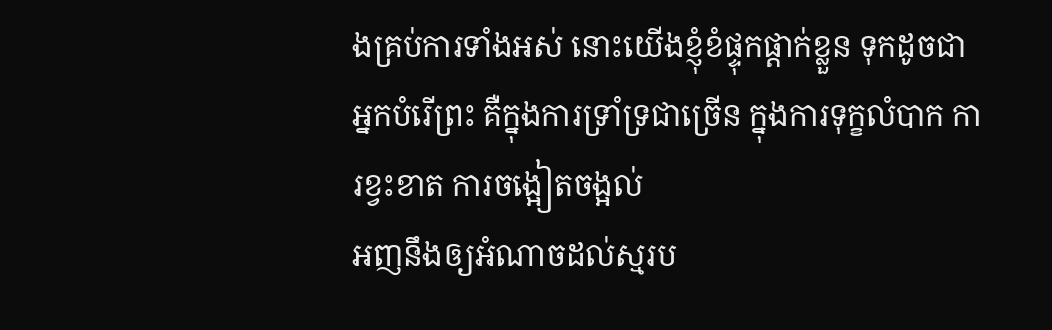ងគ្រប់ការទាំងអស់ នោះយើងខ្ញុំខំផ្ទុកផ្តាក់ខ្លួន ទុកដូចជាអ្នកបំរើព្រះ គឺក្នុងការទ្រាំទ្រជាច្រើន ក្នុងការទុក្ខលំបាក ការខ្វះខាត ការចង្អៀតចង្អល់
អញនឹងឲ្យអំណាចដល់ស្មរប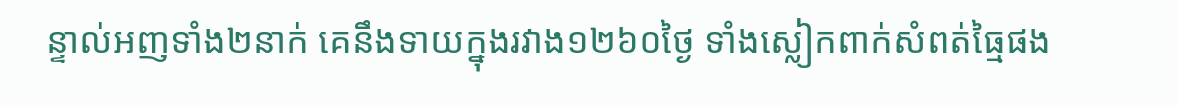ន្ទាល់អញទាំង២នាក់ គេនឹងទាយក្នុងរវាង១២៦០ថ្ងៃ ទាំងស្លៀកពាក់សំពត់ធ្មៃផង